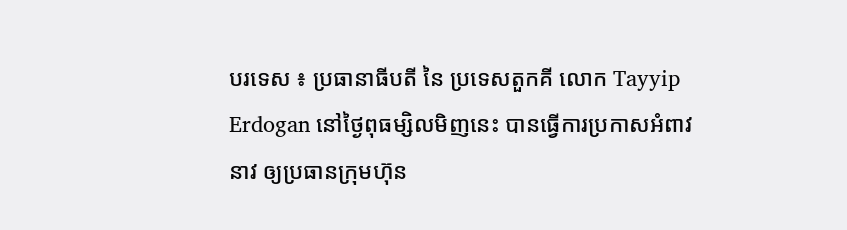បរទេស ៖ ប្រធានាធីបតី នៃ ប្រទេសតួកគី លោក Tayyip Erdogan នៅថ្ងៃពុធម្សិលមិញនេះ បានធ្វើការប្រកាសអំពាវនាវ ឲ្យប្រធានក្រុមហ៊ុន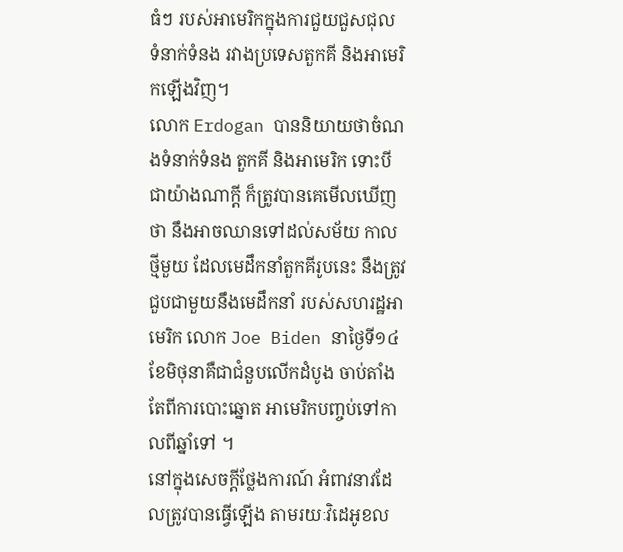ធំៗ របស់អាមេរិកក្នុងការជួយជួសជុល ទំនាក់ទំនង រវាងប្រទេសតួកគី និងអាមេរិកឡើងវិញ។
លោក Erdogan បាននិយាយថាចំណងទំនាក់ទំនង តួកគី និងអាមេរិក ទោះបីជាយ៉ាងណាក្តី ក៏ត្រូវបានគេមើលឃើញថា នឹងអាចឈានទៅដល់សម័យ កាលថ្មីមួយ ដែលមេដឹកនាំតួកគីរូបនេះ នឹងត្រូវជួបជាមួយនឹងមេដឹកនាំ របស់សហរដ្ឋអាមេរិក លោក Joe Biden នាថ្ងៃទី១៤ ខែមិថុនាគឺជាជំនួបលើកដំបូង ចាប់តាំងតែពីការបោះឆ្នោត អាមេរិកបញ្ចប់ទៅកាលពីឆ្នាំទៅ ។
នៅក្នុងសេចក្តីថ្លែងការណ៍ អំពាវនាវដែលត្រូវបានធ្វើឡើង តាមរយៈវិដេអូខល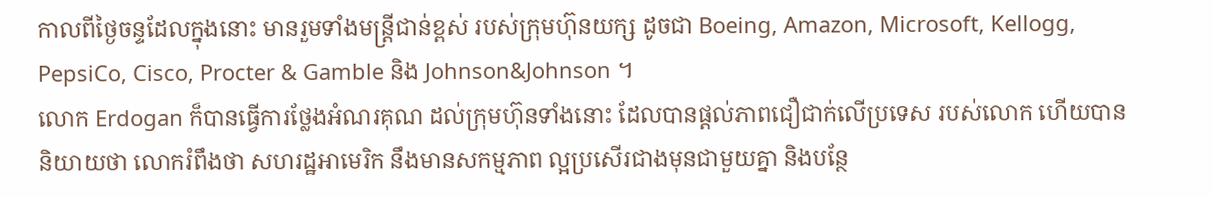កាលពីថ្ងៃចន្ទដែលក្នុងនោះ មានរួមទាំងមន្ត្រីជាន់ខ្ពស់ របស់ក្រុមហ៊ុនយក្ស ដូចជា Boeing, Amazon, Microsoft, Kellogg, PepsiCo, Cisco, Procter & Gamble និង Johnson&Johnson ។
លោក Erdogan ក៏បានធ្វើការថ្លែងអំណរគុណ ដល់ក្រុមហ៊ុនទាំងនោះ ដែលបានផ្តល់ភាពជឿជាក់លើប្រទេស របស់លោក ហើយបាននិយាយថា លោករំពឹងថា សហរដ្ឋអាមេរិក នឹងមានសកម្មភាព ល្អប្រសើរជាងមុនជាមួយគ្នា និងបន្ថែ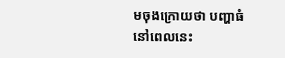មចុងក្រោយថា បញ្ហាធំនៅពេលនេះ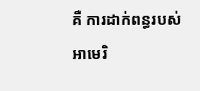គឺ ការដាក់ពន្ធរបស់អាមេរិ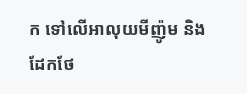ក ទៅលើអាលុយមីញ៉ូម និងដែកថែ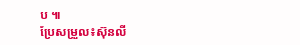ប ៕
ប្រែសម្រួល៖ស៊ុនលី